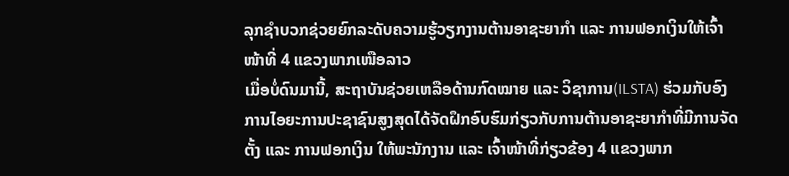ລຸກຊໍາບວກຊ່ວຍຍົກລະດັບຄວາມຮູ້ວຽກງານຕ້ານອາຊະຍາກຳ ແລະ ການຟອກເງິນໃຫ້ເຈົ້າໜ້າທີ່ 4 ແຂວງພາກເໜືອລາວ
ເມື່ອບໍ່ດົນມານີ້, ສະຖາບັນຊ່ວຍເຫລືອດ້ານກົດໝາຍ ແລະ ວິຊາການ(ILSTA) ຮ່ວມກັບອົງການໄອຍະການປະຊາຊົນສູງສຸດໄດ້ຈັດຝຶກອົບຮົມກ່ຽວກັບການຕ້ານອາຊະຍາກຳທີ່ມີການຈັດຕັ້ງ ແລະ ການຟອກເງິນ ໃຫ້ພະນັກງານ ແລະ ເຈົ້າໜ້າທີ່ກ່ຽວຂ້ອງ 4 ແຂວງພາກ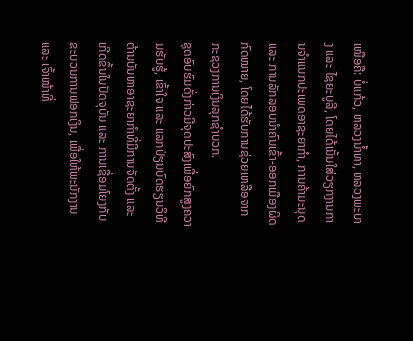ເໜືອຄື: ບໍ່ແກ້ວ, ຫລວງນໍ້າທາ, ຫລວງພະບາງ ແລະ ໄຊຍະບູລີ, ໂດຍໄດ້ເນັ້ນໃສ່ວຽກງານການຈຳແນກປະເພດອາຊະຍາກຳ, ການຄ້າມະນຸດ ແລະ ການລັກລອບນຳຄົນເຂົ້າ-ອອກເມືອງຜິດກົດໝາຍ, ໂດຍໄດ້ຮັບການຊ່ວຍເຫລືອຈາກກະຊວງການເງິນລຸກຊຳບວກ.
ຊຸດອົບຮົມດັ່ງກ່າວມີຈຸດປະສົງເພື່ອຍົກສູງຄວາມຮັບຮູ້, ເຂົ້າໃຈ ແລະ ແລກປ່ຽນບົດຮຽນວິທີຕ້ານບັນຫາອາຊະຍາກຳທີ່ມີການຈັດຕັ້ງ ແລະ ເກີດຂຶ້ນໃນປັດຈຸບັນ ແລະ ການເຊື່ອມໂຍງກັບຂະບວນການຟອກເງິນ, ເພື່ອໃຫ້ພະນັກງານ ແລະ ເຈົ້າໜ້າທີ່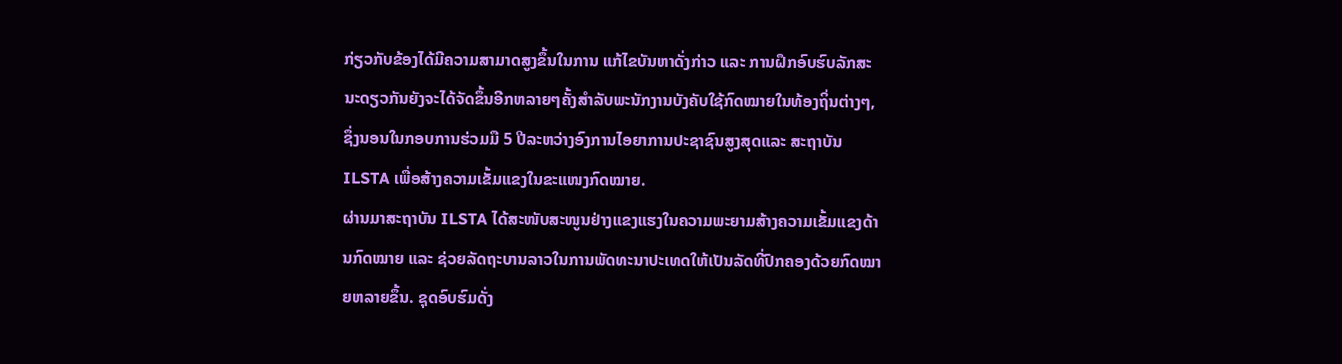ກ່ຽວກັບຂ້ອງໄດ້ມີຄວາມສາມາດສູງຂຶ້ນໃນການ ແກ້ໄຂບັນຫາດັ່ງກ່າວ ແລະ ການຝຶກອົບຮົບລັກສະນະດຽວກັນຍັງຈະໄດ້ຈັດຂຶ້ນອີກຫລາຍໆຄັ້ງສຳລັບພະນັກງານບັງຄັບໃຊ້ກົດໝາຍໃນທ້ອງຖິ່ນຕ່າງໆ, ຊຶ່ງນອນໃນກອບການຮ່ວມມື 5 ປີລະຫວ່າງອົງການໄອຍາການປະຊາຊົນສູງສຸດແລະ ສະຖາບັນ ILSTA ເພື່ອສ້າງຄວາມເຂັ້ມແຂງໃນຂະແໜງກົດໝາຍ.
ຜ່ານມາສະຖາບັນ ILSTA ໄດ້ສະໜັບສະໜູນຢ່າງແຂງແຮງໃນຄວາມພະຍາມສ້າງຄວາມເຂັ້ມແຂງດ້ານກົດໝາຍ ແລະ ຊ່ວຍລັດຖະບານລາວໃນການພັດທະນາປະເທດໃຫ້ເປັນລັດທີ່ປົກຄອງດ້ວຍກົດໝາຍຫລາຍຂຶ້ນ. ຊຸດອົບຮົມດັ່ງ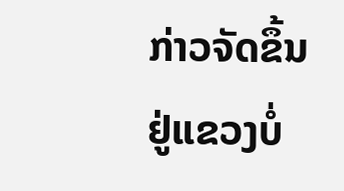ກ່າວຈັດຂຶ້ນຢູ່ແຂວງບໍ່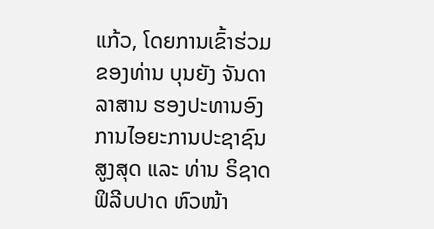ແກ້ວ, ໂດຍການເຂົ້າຮ່ວມຂອງທ່ານ ບຸນຍັງ ຈັນດາລາສານ ຮອງປະທານອົງການໄອຍະການປະຊາຊົນສູງສຸດ ແລະ ທ່ານ ຣິຊາດ ຟິລີບປາດ ຫົວໜ້າ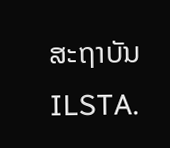ສະຖາບັນ ILSTA.